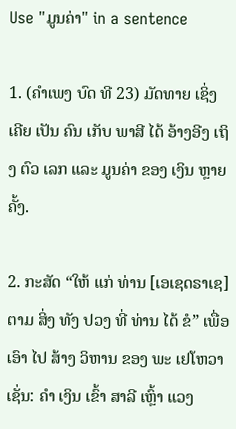Use "ມູນຄ່າ" in a sentence

1. (ຄໍາເພງ ບົດ ທີ 23) ມັດທາຍ ເຊິ່ງ ເຄີຍ ເປັນ ຄົນ ເກັບ ພາສີ ໄດ້ ອ້າງອີງ ເຖິງ ຕົວ ເລກ ແລະ ມູນຄ່າ ຂອງ ເງິນ ຫຼາຍ ຄັ້ງ.

2. ກະສັດ “ໃຫ້ ແກ່ ທ່ານ [ເອເຊດຣາເຊ] ຕາມ ສິ່ງ ທັງ ປວງ ທີ່ ທ່ານ ໄດ້ ຂໍ” ເພື່ອ ເອົາ ໄປ ສ້າງ ວິຫານ ຂອງ ພະ ເຢໂຫວາ ເຊັ່ນ: ຄໍາ ເງິນ ເຂົ້າ ສາລີ ເຫຼົ້າ ແວງ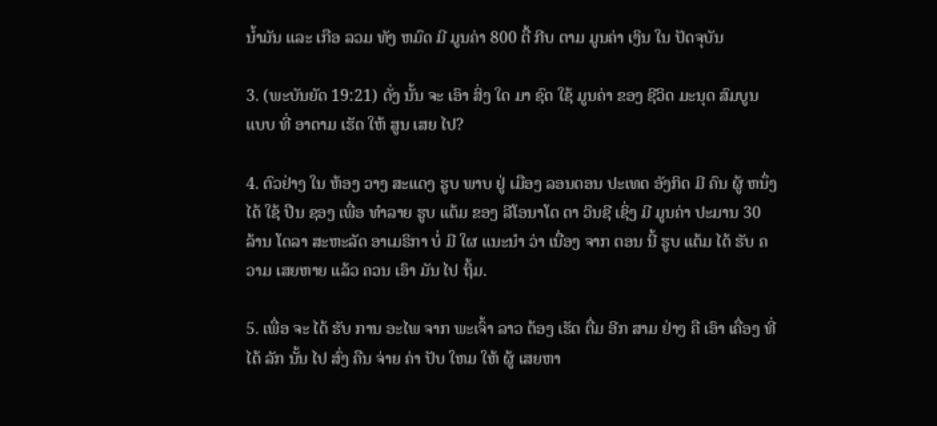ນໍ້າມັນ ແລະ ເກືອ ລວມ ທັງ ຫມົດ ມີ ມູນຄ່າ 800 ຕື້ ກີບ ຕາມ ມູນຄ່າ ເງິນ ໃນ ປັດຈຸບັນ

3. (ພະບັນຍັດ 19:21) ດັ່ງ ນັ້ນ ຈະ ເອົາ ສິ່ງ ໃດ ມາ ຊົດ ໃຊ້ ມູນຄ່າ ຂອງ ຊີວິດ ມະນຸດ ສົມບູນ ແບບ ທີ່ ອາດາມ ເຮັດ ໃຫ້ ສູນ ເສຍ ໄປ?

4. ຕົວຢ່າງ ໃນ ຫ້ອງ ວາງ ສະແດງ ຮູບ ພາບ ຢູ່ ເມືອງ ລອນດອນ ປະເທດ ອັງກິດ ມີ ຄົນ ຜູ້ ຫນຶ່ງ ໄດ້ ໃຊ້ ປືນ ຊອງ ເພື່ອ ທໍາລາຍ ຮູບ ແຕ້ມ ຂອງ ລີໂອນາໂດ ດາ ວິນຊີ ເຊິ່ງ ມີ ມູນຄ່າ ປະມານ 30 ລ້ານ ໂດລາ ສະຫະລັດ ອາເມຣິກາ ບໍ່ ມີ ໃຜ ແນະນໍາ ວ່າ ເນື່ອງ ຈາກ ຕອນ ນີ້ ຮູບ ແຕ້ມ ໄດ້ ຮັບ ຄວາມ ເສຍຫາຍ ແລ້ວ ຄວນ ເອົາ ມັນ ໄປ ຖິ້ມ.

5. ເພື່ອ ຈະ ໄດ້ ຮັບ ການ ອະໄພ ຈາກ ພະເຈົ້າ ລາວ ຕ້ອງ ເຮັດ ຕື່ມ ອີກ ສາມ ຢ່າງ ຄື ເອົາ ເຄື່ອງ ທີ່ ໄດ້ ລັກ ນັ້ນ ໄປ ສົ່ງ ຄືນ ຈ່າຍ ຄ່າ ປັບ ໃຫມ ໃຫ້ ຜູ້ ເສຍຫາ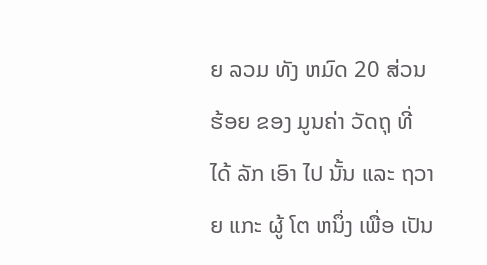ຍ ລວມ ທັງ ຫມົດ 20 ສ່ວນຮ້ອຍ ຂອງ ມູນຄ່າ ວັດຖຸ ທີ່ ໄດ້ ລັກ ເອົາ ໄປ ນັ້ນ ແລະ ຖວາຍ ແກະ ຜູ້ ໂຕ ຫນຶ່ງ ເພື່ອ ເປັນ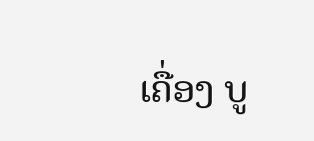ເຄື່ອງ ບູ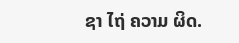ຊາ ໄຖ່ ຄວາມ ຜິດ.